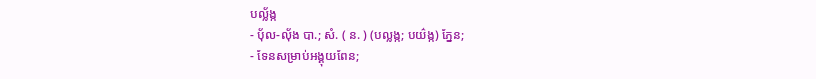បល្ល័ង្ក
- ប៉័ល-ល៉័ង បា.; សំ. ( ន. ) (បល្លង្ក; បយ៌ង្ក) ភ្នែន;
- ទែនសម្រាប់អង្គុយពែន;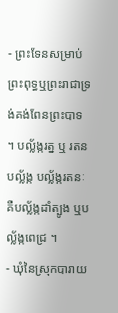- ព្រះទែនសម្រាប់ព្រះពុទ្ធឬព្រះរាជាទ្រង់គង់ពែនព្រះបាទ ។ បល្ល័ង្ករត្ន ឬ រតនបល្ល័ង្ក បល្ល័ង្ករតនៈ គឺបល្ល័ង្កដាំត្បូង ឬបល្ល័ង្កពេជ្រ ។
- ឃុំនៃស្រុកបារាយ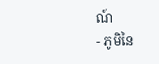ណ៍
- ភូមិនៃ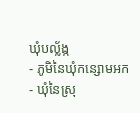ឃុំបល្ល័ង្ក
- ភូមិនៃឃុំកន្សោមអក
- ឃុំនៃស្រុ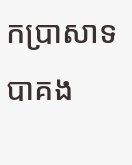កប្រាសាទបាគង